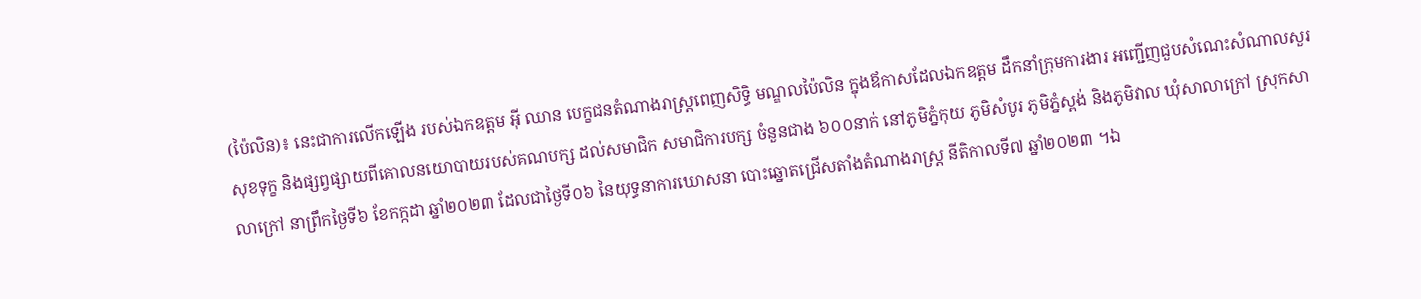(ប៉ៃលិន)៖ នេះជាការលើកឡើង របស់ឯកឧត្តម អ៊ី ឈាន បេក្ខជនតំណាងរាស្ត្រពេញសិទ្ធិ មណ្ឌលប៉ៃលិន ក្នុងឪកាសដែលឯកឧត្តម ដឹកនាំក្រុមការងារ អញ្ជើញជួបសំណេះសំណាលសួរសុខទុក្ខ និងផ្សព្វផ្សាយពីគោលនយោបាយរបស់គណបក្ស ដល់សមាជិក សមាជិការបក្ស ចំនួនជាង ៦០០នាក់ នៅភូមិភ្នំកុយ ភូមិសំបូរ ភូមិភ្នំស្ពង់ និងភូមិវាល ឃុំសាលាក្រៅ ស្រុកសាលាក្រៅ នាព្រឹកថ្ងៃទី៦ ខែកក្កដា ឆ្នាំ២០២៣ ដែលជាថ្ងៃទី០៦ នៃយុទ្ធនាការឃោសនា បោះឆ្នោតជ្រើសតាំងតំណាងរាស្ត្រ នីតិកាលទី៧ ឆ្នាំ២០២៣ ។ឯ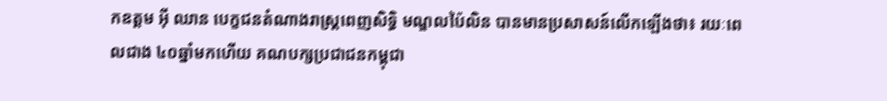កឧត្តម អ៊ី ឈាន បេក្ខជនតំណាងរាស្ត្រពេញសិទ្ធិ មណ្ឌលប៉ៃលិន បានមានប្រសាសន៍លើកឡើងថា៖ រយៈពេលជាង ៤០ឆ្នាំមកហើយ គណបក្សប្រជាជនកម្ពុជា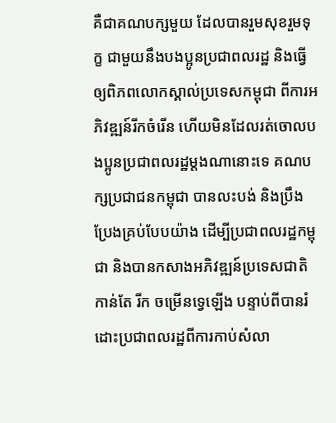គឺជាគណបក្សមួយ ដែលបានរួមសុខរួមទុក្ខ ជាមួយនឹងបងប្អូនប្រជាពលរដ្ឋ និងធ្វើឲ្យពិភពលោកស្គាល់ប្រទេសកម្ពុជា ពីការអភិវឌ្ឍន៍រីកចំរើន ហើយមិនដែលរត់ចោលបងប្អូនប្រជាពលរដ្ឋម្ដងណានោះទេ គណបក្សប្រជាជនកម្ពុជា បានលះបង់ និងប្រឹងប្រែងគ្រប់បែបយ៉ាង ដើម្បីប្រជាពលរដ្ឋកម្ពុជា និងបានកសាងអភិវឌ្ឍន៍ប្រទេសជាតិ កាន់តែ រីក ចម្រើនទ្វេឡើង បន្ទាប់ពីបានរំដោះប្រជាពលរដ្ឋពីការកាប់សំលា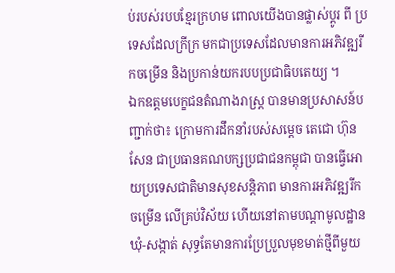ប់របស់របបខ្មែរក្រហម ពោលយើងបានផ្លាស់ប្ដូរ ពី ប្រទេសដែលក្រីក្រ មកជាប្រទេសដែលមានការអភិវឌ្ឍរីកចម្រើន និងប្រកាន់យករបបប្រជាធិបតេយ្យ ។
ឯកឧត្តមបេក្ខជនតំណាងរាស្ត្រ បានមានប្រសាសន៍បញ្ជាក់ថា៖ ក្រោមការដឹកនាំរបស់សម្តេច តេជោ ហ៊ុន សែន ជាប្រធានគណបក្សប្រជាជនកម្ពុជា បានធ្វើអោយប្រទេសជាតិមានសុខសន្តិភាព មានការអភិវឌ្ឍរីក ចម្រើន លើគ្រប់វិស័យ ហើយនៅតាមបណ្តាមូលដ្ឋានឃុំ-សង្កាត់ សុទ្ធតែមានការប្រែប្រួលមុខមាត់ថ្មីពីមួយ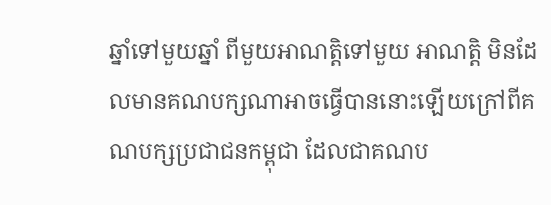ឆ្នាំទៅមួយឆ្នាំ ពីមួយអាណត្តិទៅមួយ អាណត្តិ មិនដែលមានគណបក្សណាអាចធ្វើបាននោះឡើយក្រៅពីគណបក្សប្រជាជនកម្ពុជា ដែលជាគណប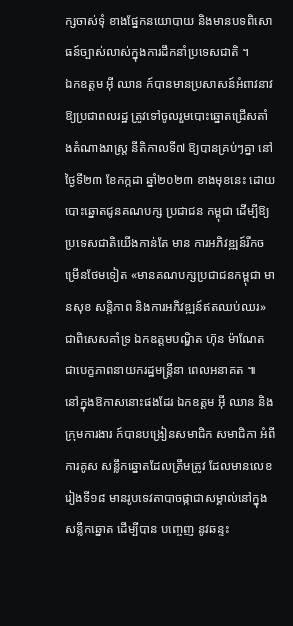ក្សចាស់ទុំ ខាងផ្នែកនយោបាយ និងមានបទពិសោធន៍ច្បាស់លាស់ក្នុងការដឹកនាំប្រទេសជាតិ ។
ឯកឧត្តម អ៊ី ឈាន ក៍បានមានប្រសាសន៍អំពាវនាវឱ្យប្រជាពលរដ្ឋ ត្រូវទៅចូលរួមបោះឆ្នោតជ្រើសតាំងតំណាងរាស្ត្រ នីតិកាលទី៧ ឱ្យបានគ្រប់ៗគ្នា នៅថ្ងៃទី២៣ ខែកក្កដា ឆ្នាំ២០២៣ ខាងមុខនេះ ដោយបោះឆ្នោតជូនគណបក្ស ប្រជាជន កម្ពុជា ដើម្បីឱ្យប្រទេសជាតិយើងកាន់តែ មាន ការអភិវឌ្ឍន៍រីកចម្រើនថែមទៀត «មានគណបក្សប្រជាជនកម្ពុជា មានសុខ សន្តិភាព និងការអភិវឌ្ឍន៍ឥតឈប់ឈរ» ជាពិសេសគាំទ្រ ឯកឧត្តមបណ្ឌិត ហ៊ុន ម៉ាណែត ជាបេក្ខភាពនាយករដ្ឋមន្ត្រីនា ពេលអនាគត ៕
នៅក្នុងឱកាសនោះផងដែរ ឯកឧត្តម អ៊ី ឈាន និងក្រុមការងារ ក៍បានបង្រៀនសមាជិក សមាជិកា អំពីការគូស សន្លឹកឆ្នោតដែលត្រឹមត្រូវ ដែលមានលេខរៀងទី១៨ មានរូបទេវតាបាចផ្កាជាសម្គាល់នៅក្នុងសន្លឹកឆ្នោត ដើម្បីបាន បញ្ចេញ នូវឆន្ទះ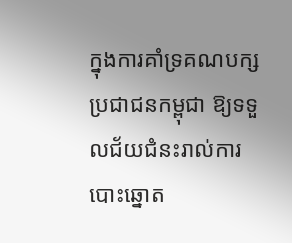ក្នុងការគាំទ្រគណបក្ស ប្រជាជនកម្ពុជា ឱ្យទទួលជ័យជំនះរាល់ការបោះឆ្នោត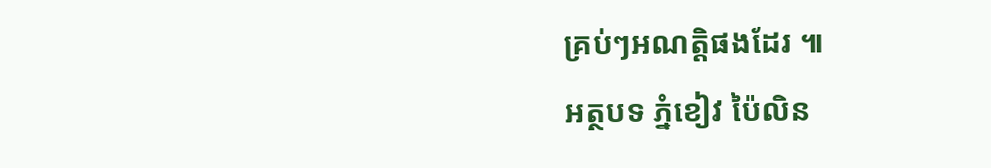គ្រប់ៗអណត្តិផងដែរ ៕
អត្ថបទ ភ្នំខៀវ ប៉ៃលិន